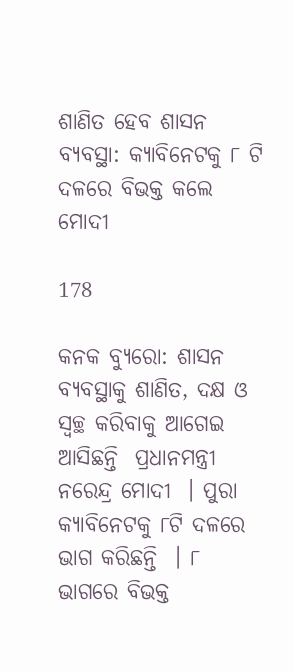ଶାଣିତ ହେବ ଶାସନ ବ୍ୟବସ୍ଥା: କ୍ୟାବିନେଟକୁ ୮ ଟି ଦଳରେ ବିଭକ୍ତ କଲେ ମୋଦୀ

178

କନକ ବ୍ୟୁରୋ: ଶାସନ ବ୍ୟବସ୍ଥାକୁ ଶାଣିତ, ଦକ୍ଷ ଓ ସ୍ୱଚ୍ଛ କରିବାକୁ ଆଗେଇ ଆସିଛନ୍ତି  ପ୍ରଧାନମନ୍ତ୍ରୀ ନରେନ୍ଦ୍ର ମୋଦୀ  । ପୁରା କ୍ୟାବିନେଟକୁ ୮ଟି ଦଳରେ ଭାଗ କରିଛନ୍ତି  । ୮ ଭାଗରେ ବିଭକ୍ତ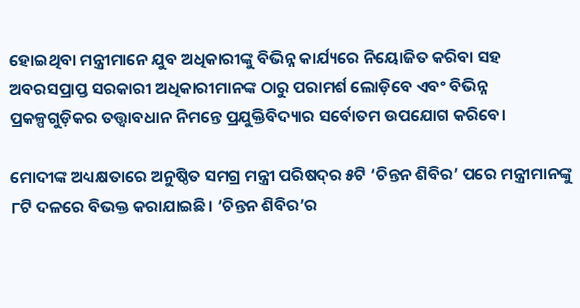ହୋଇଥିବା ମନ୍ତ୍ରୀମାନେ ଯୁବ ଅଧିକାରୀଙ୍କୁ ବିଭିନ୍ନ କାର୍ଯ୍ୟରେ ନିୟୋଜିତ କରିବା ସହ ଅବରସପ୍ରାପ୍ତ ସରକାରୀ ଅଧିକାରୀମାନଙ୍କ ଠାରୁ ପରାମର୍ଶ ଲୋଡ଼ିବେ ଏବଂ ବିଭିନ୍ନ ପ୍ରକଳ୍ପଗୁଡ଼ିକର ତତ୍ତ୍ବାବଧାନ ନିମନ୍ତେ ପ୍ରଯୁକ୍ତିବିଦ୍ୟାର ସର୍ବୋତମ ଉପଯୋଗ କରିବେ।

ମୋଦୀଙ୍କ ଅଧ୍ୟକ୍ଷତାରେ ଅନୁଷ୍ଠିତ ସମଗ୍ର ମନ୍ତ୍ରୀ ପରିଷଦ୍‌ର ୫ଟି ‘ଚିନ୍ତନ ଶିବିର’ ପରେ ମନ୍ତ୍ରୀମାନଙ୍କୁ ୮ଟି ଦଳରେ ବିଭକ୍ତ କରାଯାଇଛି। ‘ଚିନ୍ତନ ଶିବିର’ର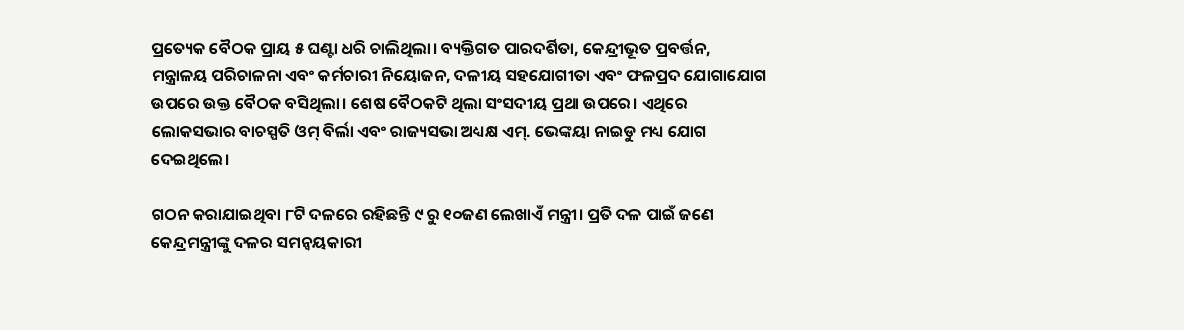ପ୍ରତ୍ୟେକ ବୈଠକ ପ୍ରାୟ ୫ ଘଣ୍ଟା ଧରି ଚାଲିଥିଲା। ବ୍ୟକ୍ତିଗତ ପାରଦର୍ଶିତା, କେନ୍ଦ୍ରୀଭୂତ ପ୍ରବର୍ତ୍ତନ, ମନ୍ତ୍ରାଳୟ ପରିଚାଳନା ଏବଂ କର୍ମଚାରୀ ନିୟୋଜନ, ଦଳୀୟ ସହଯୋଗୀତା ଏବଂ ଫଳପ୍ରଦ ଯୋଗାଯୋଗ ଉପରେ ଉକ୍ତ ବୈଠକ ବସିଥିଲା। ଶେଷ ବୈଠକଟି ଥିଲା ସଂସଦୀୟ ପ୍ରଥା ଉପରେ। ଏଥିରେ ଲୋକସଭାର ବାଚସ୍ପତି ଓମ୍‌ ବିର୍ଲା ଏବଂ ରାଜ୍ୟସଭା ଅଧ୍ୟକ୍ଷ ଏମ୍‌. ଭେଙ୍କୟା ନାଇଡୁ ମଧ୍ୟ ଯୋଗ ଦେଇଥିଲେ।

ଗଠନ କରାଯାଇଥିବା ୮ଟି ଦଳରେ ରହିଛନ୍ତି ୯ ରୁ ୧୦ଜଣ ଲେଖାଏଁ ମନ୍ତ୍ରୀ। ପ୍ରତି ଦଳ ପାଇଁ ଜଣେ କେନ୍ଦ୍ରମନ୍ତ୍ରୀଙ୍କୁ ଦଳର ସମନ୍ବୟକାରୀ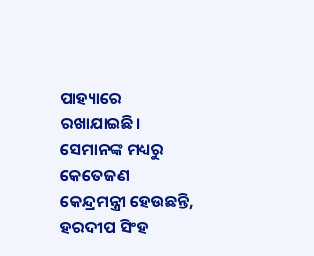ପାହ୍ୟାରେ ରଖାଯାଇଛି। ସେମାନଙ୍କ ମଧ୍ୟରୁ କେତେଜଣ କେନ୍ଦ୍ରମନ୍ତ୍ରୀ ହେଉଛନ୍ତି, ହରଦୀପ ସିଂହ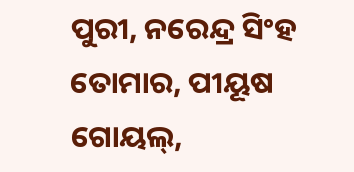ପୁରୀ, ନରେନ୍ଦ୍ର ସିଂହ ତୋମାର, ପୀୟୂଷ ଗୋୟଲ୍,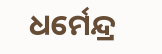ଧର୍ମେନ୍ଦ୍ର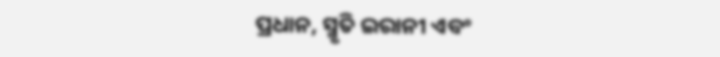ପ୍ରଧାନ, ସ୍ମୃତି ଇରାନୀ ଏବଂ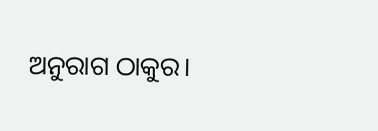ଅନୁରାଗ ଠାକୁର।